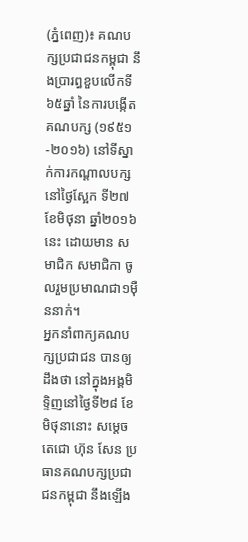(ភ្នំពេញ)៖ គណបក្សប្រជាជនកម្ពុជា នឹងប្រារព្ធខួបលើកទី៦៥ឆ្នាំ នៃការបង្កើតគណបក្ស (១៩៥១-២០១៦) នៅទីស្នាក់ការកណ្ដាលបក្ស នៅថ្ងៃស្អែក ទី២៧ ខែមិថុនា ឆ្នាំ២០១៦នេះ ដោយមាន សមាជិក សមាជិកា ចូលរួមប្រមាណជា១ម៉ឺននាក់។
អ្នកនាំពាក្យគណបក្សប្រជាជន បានឲ្យដឹងថា នៅក្នុងអង្គមិទ្ទិញនៅថ្ងៃទី២៨ ខែមិថុនានោះ សម្ដេចតេជោ ហ៊ុន សែន ប្រធានគណបក្សប្រជាជនកម្ពុជា នឹងឡើង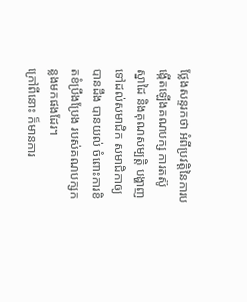ថ្លែងសន្ទរកថា អំពីប្រវត្តិនៃការបង្កើតឡើងគណបក្ស ការតស៊ូ ស្នាដៃ និងគុណសម្បត្តិ បង្ហាញទៅដល់សមាជិក សមាជិកាឲ្យបានដឹង បានយល់ ចំពោះការខិតខំប្រឹងប្រែង របស់គណបក្សកន្លងមកផងដែរ។
ក្រៅពីនោះ ក៏មានការ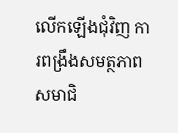លើកឡើងជុំវិញ ការពង្រឹងសមត្ថភាព សមាជិ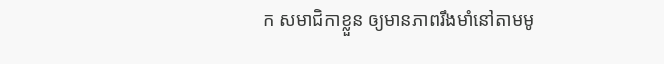ក សមាជិកាខ្លួន ឲ្យមានភាពរឹងមាំនៅតាមមូ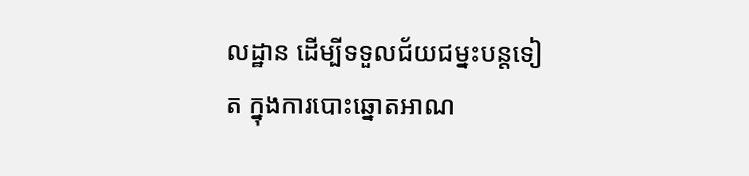លដ្ឋាន ដើម្បីទទួលជ័យជម្នះបន្តទៀត ក្នុងការបោះឆ្នោតអាណ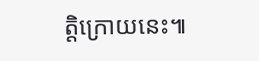ត្តិក្រោយនេះ៕